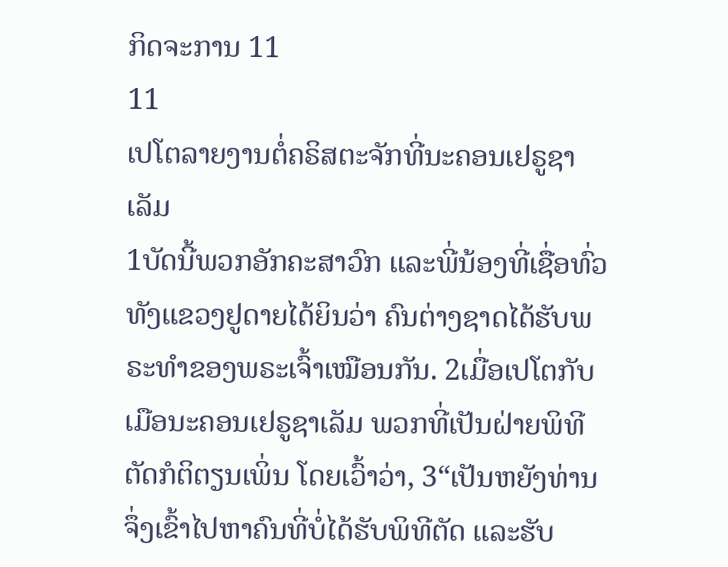ກິດຈະການ 11
11
ເປໂຕລາຍງານຕໍ່ຄຣິສຕະຈັກທີ່ນະຄອນເຢຣູຊາເລັມ
1ບັດນີ້ພວກອັກຄະສາວົກ ແລະພີ່ນ້ອງທີ່ເຊື່ອທົ່ວທັງແຂວງຢູດາຍໄດ້ຍິນວ່າ ຄົນຕ່າງຊາດໄດ້ຮັບພຣະທຳຂອງພຣະເຈົ້າເໝືອນກັນ. 2ເມື່ອເປໂຕກັບເມືອນະຄອນເຢຣູຊາເລັມ ພວກທີ່ເປັນຝ່າຍພິທີຕັດກໍຕິຕຽນເພິ່ນ ໂດຍເວົ້າວ່າ, 3“ເປັນຫຍັງທ່ານຈຶ່ງເຂົ້າໄປຫາຄົນທີ່ບໍ່ໄດ້ຮັບພິທີຕັດ ແລະຮັບ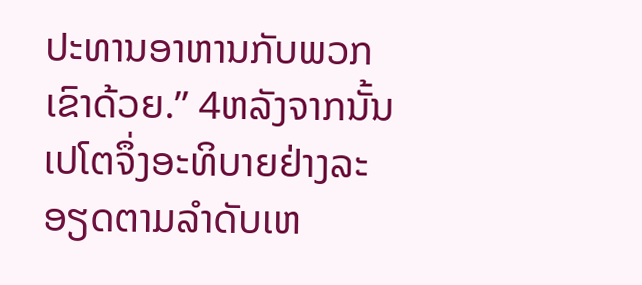ປະທານອາຫານກັບພວກເຂົາດ້ວຍ.” 4ຫລັງຈາກນັ້ນ ເປໂຕຈຶ່ງອະທິບາຍຢ່າງລະອຽດຕາມລຳດັບເຫ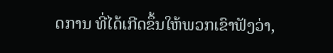ດການ ທີ່ໄດ້ເກີດຂຶ້ນໃຫ້ພວກເຂົາຟັງວ່າ,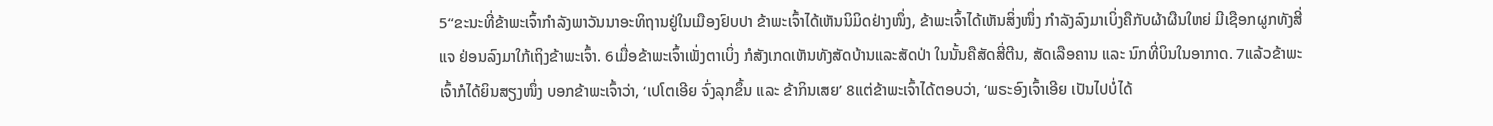5“ຂະນະທີ່ຂ້າພະເຈົ້າກຳລັງພາວັນນາອະທິຖານຢູ່ໃນເມືອງຢົບປາ ຂ້າພະເຈົ້າໄດ້ເຫັນນິມິດຢ່າງໜຶ່ງ, ຂ້າພະເຈົ້າໄດ້ເຫັນສິ່ງໜຶ່ງ ກຳລັງລົງມາເບິ່ງຄືກັບຜ້າຜືນໃຫຍ່ ມີເຊືອກຜູກທັງສີ່ແຈ ຢ່ອນລົງມາໃກ້ເຖິງຂ້າພະເຈົ້າ. 6ເມື່ອຂ້າພະເຈົ້າເພັ່ງຕາເບິ່ງ ກໍສັງເກດເຫັນທັງສັດບ້ານແລະສັດປ່າ ໃນນັ້ນຄືສັດສີ່ຕີນ, ສັດເລືອຄານ ແລະ ນົກທີ່ບິນໃນອາກາດ. 7ແລ້ວຂ້າພະເຈົ້າກໍໄດ້ຍິນສຽງໜຶ່ງ ບອກຂ້າພະເຈົ້າວ່າ, ‘ເປໂຕເອີຍ ຈົ່ງລຸກຂຶ້ນ ແລະ ຂ້າກິນເສຍ’ 8ແຕ່ຂ້າພະເຈົ້າໄດ້ຕອບວ່າ, ‘ພຣະອົງເຈົ້າເອີຍ ເປັນໄປບໍ່ໄດ້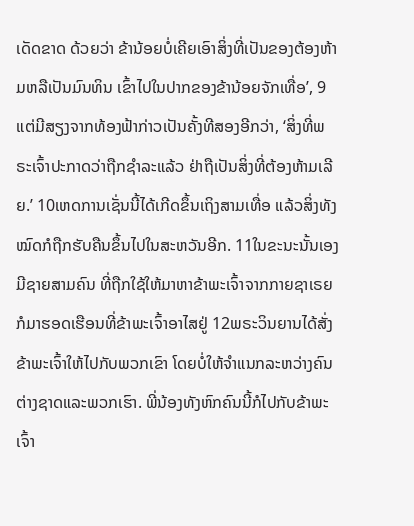ເດັດຂາດ ດ້ວຍວ່າ ຂ້ານ້ອຍບໍ່ເຄີຍເອົາສິ່ງທີ່ເປັນຂອງຕ້ອງຫ້າມຫລືເປັນມົນທິນ ເຂົ້າໄປໃນປາກຂອງຂ້ານ້ອຍຈັກເທື່ອ’, 9ແຕ່ມີສຽງຈາກທ້ອງຟ້າກ່າວເປັນຄັ້ງທີສອງອີກວ່າ, ‘ສິ່ງທີ່ພຣະເຈົ້າປະກາດວ່າຖືກຊຳລະແລ້ວ ຢ່າຖືເປັນສິ່ງທີ່ຕ້ອງຫ້າມເລີຍ.’ 10ເຫດການເຊັ່ນນີ້ໄດ້ເກີດຂຶ້ນເຖິງສາມເທື່ອ ແລ້ວສິ່ງທັງໝົດກໍຖືກຮັບຄືນຂຶ້ນໄປໃນສະຫວັນອີກ. 11ໃນຂະນະນັ້ນເອງ ມີຊາຍສາມຄົນ ທີ່ຖືກໃຊ້ໃຫ້ມາຫາຂ້າພະເຈົ້າຈາກກາຍຊາເຣຍ ກໍມາຮອດເຮືອນທີ່ຂ້າພະເຈົ້າອາໄສຢູ່ 12ພຣະວິນຍານໄດ້ສັ່ງຂ້າພະເຈົ້າໃຫ້ໄປກັບພວກເຂົາ ໂດຍບໍ່ໃຫ້ຈຳແນກລະຫວ່າງຄົນຕ່າງຊາດແລະພວກເຮົາ. ພີ່ນ້ອງທັງຫົກຄົນນີ້ກໍໄປກັບຂ້າພະເຈົ້າ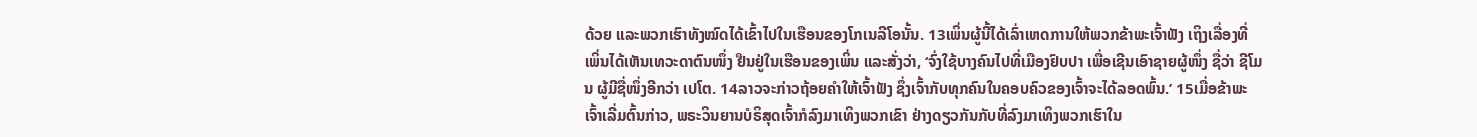ດ້ວຍ ແລະພວກເຮົາທັງໝົດໄດ້ເຂົ້າໄປໃນເຮືອນຂອງໂກເນລີໂອນັ້ນ. 13ເພິ່ນຜູ້ນີ້ໄດ້ເລົ່າເຫດການໃຫ້ພວກຂ້າພະເຈົ້າຟັງ ເຖິງເລື່ອງທີ່ເພິ່ນໄດ້ເຫັນເທວະດາຕົນໜຶ່ງ ຢືນຢູ່ໃນເຮືອນຂອງເພິ່ນ ແລະສັ່ງວ່າ, ‘ຈົ່ງໃຊ້ບາງຄົນໄປທີ່ເມືອງຢົບປາ ເພື່ອເຊີນເອົາຊາຍຜູ້ໜຶ່ງ ຊື່ວ່າ ຊີໂມນ ຜູ້ມີຊື່ໜຶ່ງອີກວ່າ ເປໂຕ. 14ລາວຈະກ່າວຖ້ອຍຄຳໃຫ້ເຈົ້າຟັງ ຊຶ່ງເຈົ້າກັບທຸກຄົນໃນຄອບຄົວຂອງເຈົ້າຈະໄດ້ລອດພົ້ນ.’ 15ເມື່ອຂ້າພະເຈົ້າເລີ່ມຕົ້ນກ່າວ, ພຣະວິນຍານບໍຣິສຸດເຈົ້າກໍລົງມາເທິງພວກເຂົາ ຢ່າງດຽວກັນກັບທີ່ລົງມາເທິງພວກເຮົາໃນ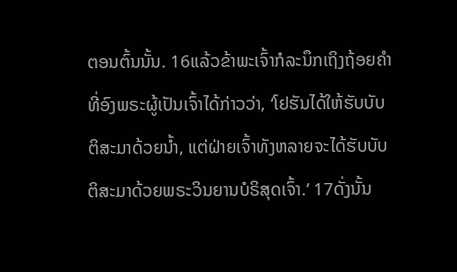ຕອນຕົ້ນນັ້ນ. 16ແລ້ວຂ້າພະເຈົ້າກໍລະນຶກເຖິງຖ້ອຍຄຳ ທີ່ອົງພຣະຜູ້ເປັນເຈົ້າໄດ້ກ່າວວ່າ, ‘ໂຢຮັນໄດ້ໃຫ້ຮັບບັບຕິສະມາດ້ວຍນໍ້າ, ແຕ່ຝ່າຍເຈົ້າທັງຫລາຍຈະໄດ້ຮັບບັບຕິສະມາດ້ວຍພຣະວິນຍານບໍຣິສຸດເຈົ້າ.’ 17ດັ່ງນັ້ນ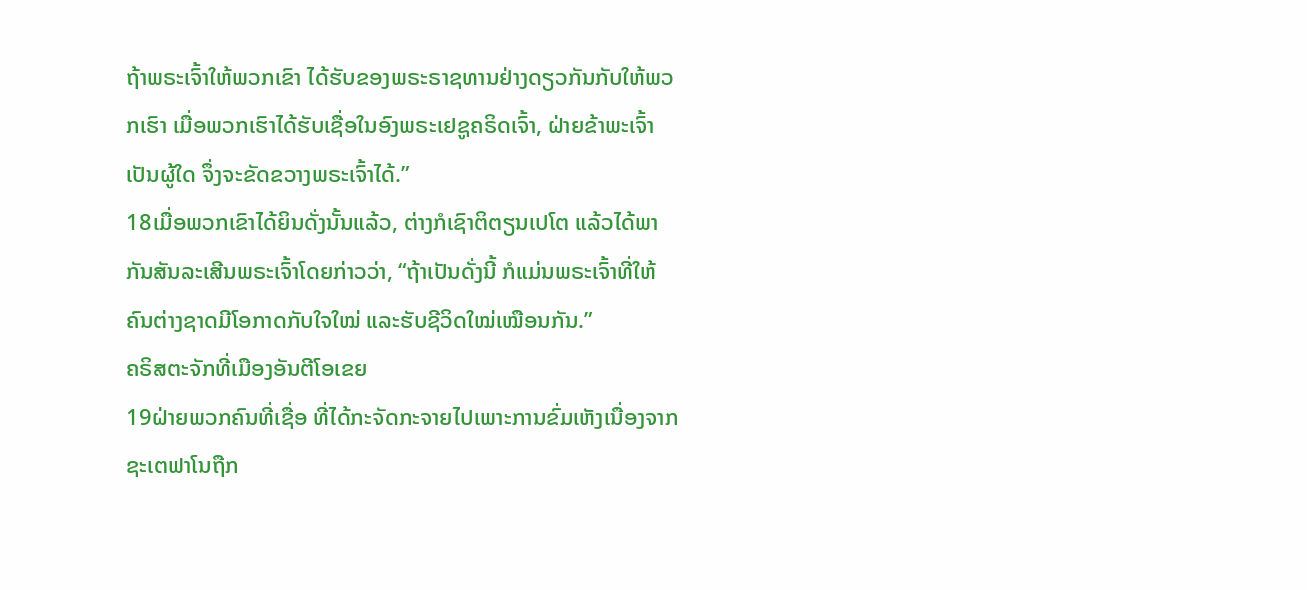ຖ້າພຣະເຈົ້າໃຫ້ພວກເຂົາ ໄດ້ຮັບຂອງພຣະຣາຊທານຢ່າງດຽວກັນກັບໃຫ້ພວກເຮົາ ເມື່ອພວກເຮົາໄດ້ຮັບເຊື່ອໃນອົງພຣະເຢຊູຄຣິດເຈົ້າ, ຝ່າຍຂ້າພະເຈົ້າເປັນຜູ້ໃດ ຈຶ່ງຈະຂັດຂວາງພຣະເຈົ້າໄດ້.”
18ເມື່ອພວກເຂົາໄດ້ຍິນດັ່ງນັ້ນແລ້ວ, ຕ່າງກໍເຊົາຕິຕຽນເປໂຕ ແລ້ວໄດ້ພາກັນສັນລະເສີນພຣະເຈົ້າໂດຍກ່າວວ່າ, “ຖ້າເປັນດັ່ງນີ້ ກໍແມ່ນພຣະເຈົ້າທີ່ໃຫ້ຄົນຕ່າງຊາດມີໂອກາດກັບໃຈໃໝ່ ແລະຮັບຊີວິດໃໝ່ເໝືອນກັນ.”
ຄຣິສຕະຈັກທີ່ເມືອງອັນຕີໂອເຂຍ
19ຝ່າຍພວກຄົນທີ່ເຊື່ອ ທີ່ໄດ້ກະຈັດກະຈາຍໄປເພາະການຂົ່ມເຫັງເນື່ອງຈາກຊະເຕຟາໂນຖືກ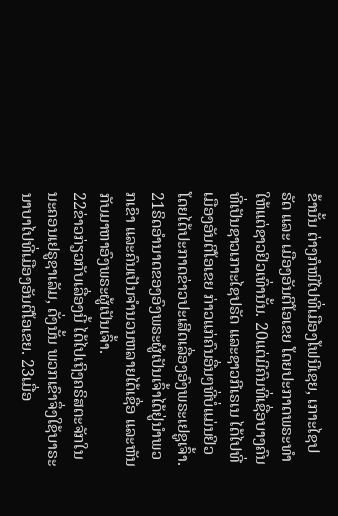ຂ້ານັ້ນ ຕ່າງກໍໜີໄປທີ່ເມືອງໂຟນີເຊຍ, ເກາະໄຊປຣັດ ແລະ ເມືອງອັນຕີໂອເຂຍ ໂດຍປະກາດພຣະທຳໃຫ້ແຕ່ຊາວຢິວເທົ່ານັ້ນ. 20ແຕ່ມີຄົນທີ່ເຊື່ອບາງຄົນ ທີ່ເປັນຊາວເກາະໄຊປຣັດ ແລະຊາວກີເຣເນ ໄດ້ໄປທີ່ເມືອງອັນຕີໂອເຂຍ ກ່າວແກ່ຄົນອື່ນໆທີ່ບໍ່ແມ່ນຢິວ ໂດຍໄດ້ປະກາດຂ່າວປະເສີດເລື່ອງອົງພຣະເຢຊູເຈົ້າ. 21ຣິດອຳນາດຂອງອົງພຣະຜູ້ເປັນເຈົ້າໄດ້ຢູ່ນຳພວກເຂົາ ແລະຄົນເປັນຈຳນວນຫລາຍໄດ້ເຊື່ອ ແລະຫັນກັບມາຫາອົງພຣະຜູ້ເປັນເຈົ້າ.
22ຂ່າວກ່ຽວກັບເລື່ອງນີ້ ໄດ້ໄປເຖິງຄຣິສຕະຈັກໃນນະຄອນເຢຣູຊາເລັມ, ດັ່ງນັ້ນ ພວກເຂົາຈຶ່ງໃຊ້ບາຣະນາບາໄປທີ່ເມືອງອັນຕີໂອເຂຍ. 23ເມື່ອ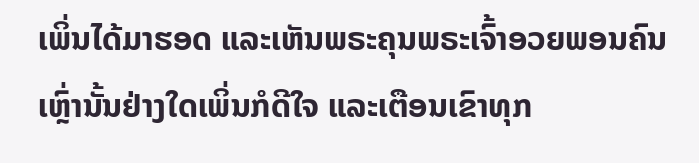ເພິ່ນໄດ້ມາຮອດ ແລະເຫັນພຣະຄຸນພຣະເຈົ້າອວຍພອນຄົນເຫຼົ່ານັ້ນຢ່າງໃດເພິ່ນກໍດີໃຈ ແລະເຕືອນເຂົາທຸກ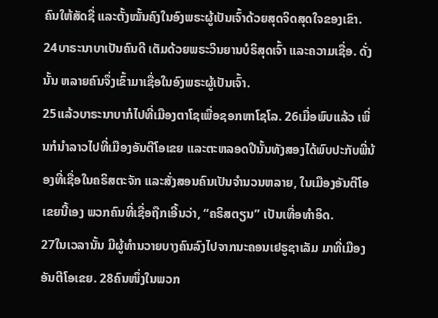ຄົນໃຫ້ສັດຊື່ ແລະຕັ້ງໝັ້ນຄົງໃນອົງພຣະຜູ້ເປັນເຈົ້າດ້ວຍສຸດຈິດສຸດໃຈຂອງເຂົາ. 24ບາຣະນາບາເປັນຄົນດີ ເຕັມດ້ວຍພຣະວິນຍານບໍຣິສຸດເຈົ້າ ແລະຄວາມເຊື່ອ. ດັ່ງນັ້ນ ຫລາຍຄົນຈຶ່ງເຂົ້າມາເຊື່ອໃນອົງພຣະຜູ້ເປັນເຈົ້າ.
25ແລ້ວບາຣະນາບາກໍໄປທີ່ເມືອງຕາໂຊເພື່ອຊອກຫາໂຊໂລ. 26ເມື່ອພົບແລ້ວ ເພິ່ນກໍນຳລາວໄປທີ່ເມືອງອັນຕີໂອເຂຍ ແລະຕະຫລອດປີນັ້ນທັງສອງໄດ້ພົບປະກັບພີ່ນ້ອງທີ່ເຊື່ອໃນຄຣິສຕະຈັກ ແລະສັ່ງສອນຄົນເປັນຈຳນວນຫລາຍ, ໃນເມືອງອັນຕີໂອເຂຍນີ້ເອງ ພວກຄົນທີ່ເຊື່ອຖືກເອີ້ນວ່າ, “ຄຣິສຕຽນ” ເປັນເທື່ອທຳອິດ.
27ໃນເວລານັ້ນ ມີຜູ້ທຳນວາຍບາງຄົນລົງໄປຈາກນະຄອນເຢຣູຊາເລັມ ມາທີ່ເມືອງອັນຕີໂອເຂຍ. 28ຄົນໜຶ່ງໃນພວກ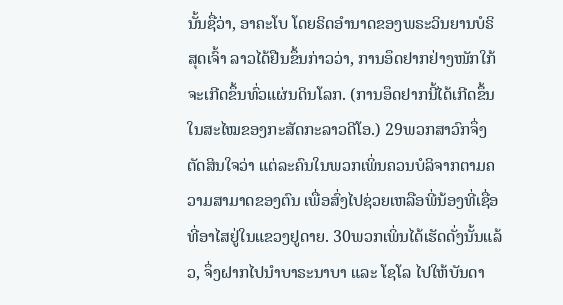ນັ້ນຊື່ວ່າ, ອາຄະໂບ ໂດຍຣິດອຳນາດຂອງພຣະວິນຍານບໍຣິສຸດເຈົ້າ ລາວໄດ້ຢືນຂຶ້ນກ່າວວ່າ, ການອຶດຢາກຢ່າງໜັກໃກ້ຈະເກີດຂຶ້ນທົ່ວແຜ່ນດິນໂລກ. (ການອຶດຢາກນີ້ໄດ້ເກີດຂຶ້ນໃນສະໄໝຂອງກະສັດກະລາວດີໂອ.) 29ພວກສາວົກຈຶ່ງຕັດສິນໃຈວ່າ ແຕ່ລະຄົນໃນພວກເພິ່ນຄວນບໍລິຈາກຕາມຄວາມສາມາດຂອງຕົນ ເພື່ອສົ່ງໄປຊ່ວຍເຫລືອພີ່ນ້ອງທີ່ເຊື່ອ ທີ່ອາໄສຢູ່ໃນແຂວງຢູດາຍ. 30ພວກເພິ່ນໄດ້ເຮັດດັ່ງນັ້ນແລ້ວ, ຈຶ່ງຝາກໄປນຳບາຣະນາບາ ແລະ ໂຊໂລ ໄປໃຫ້ບັນດາ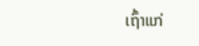ເຖົ້າແກ່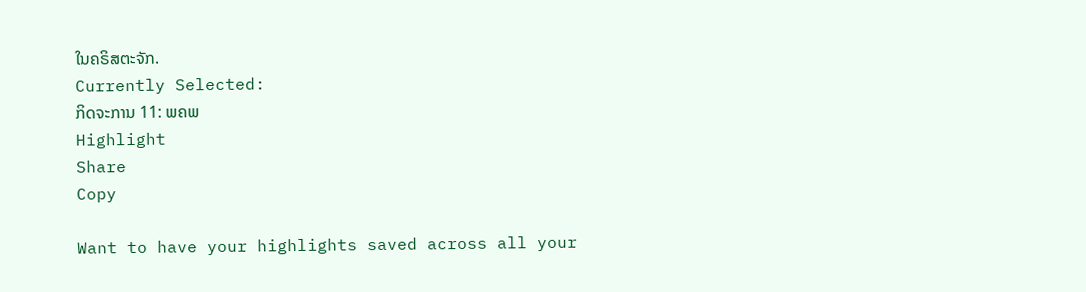ໃນຄຣິສຕະຈັກ.
Currently Selected:
ກິດຈະການ 11: ພຄພ
Highlight
Share
Copy

Want to have your highlights saved across all your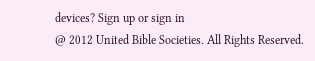devices? Sign up or sign in
@ 2012 United Bible Societies. All Rights Reserved.